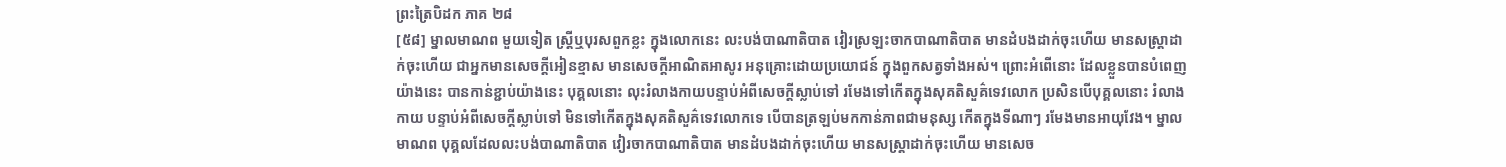ព្រះត្រៃបិដក ភាគ ២៨
[៥៨] ម្នាលមាណព មួយទៀត ស្ត្រីឬបុរសពួកខ្លះ ក្នុងលោកនេះ លះបង់បាណាតិបាត វៀរស្រឡះចាកបាណាតិបាត មានដំបងដាក់ចុះហើយ មានសស្ត្រាដាក់ចុះហើយ ជាអ្នកមានសេចក្តីអៀនខ្មាស មានសេចក្តីអាណិតអាសូរ អនុគ្រោះដោយប្រយោជន៍ ក្នុងពួកសត្វទាំងអស់។ ព្រោះអំពើនោះ ដែលខ្លួនបានបំពេញយ៉ាងនេះ បានកាន់ខ្ជាប់យ៉ាងនេះ បុគ្គលនោះ លុះរំលាងកាយបន្ទាប់អំពីសេចក្តីស្លាប់ទៅ រមែងទៅកើតក្នុងសុគតិសួគ៌ទេវលោក ប្រសិនបើបុគ្គលនោះ រំលាងកាយ បន្ទាប់អំពីសេចក្តីស្លាប់ទៅ មិនទៅកើតក្នុងសុគតិសួគ៌ទេវលោកទេ បើបានត្រឡប់មកកាន់ភាពជាមនុស្ស កើតក្នុងទីណាៗ រមែងមានអាយុវែង។ ម្នាលមាណព បុគ្គលដែលលះបង់បាណាតិបាត វៀរចាកបាណាតិបាត មានដំបងដាក់ចុះហើយ មានសស្ត្រាដាក់ចុះហើយ មានសេច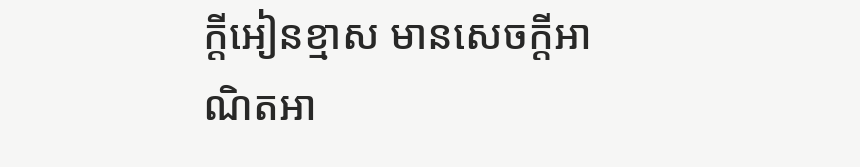ក្តីអៀនខ្មាស មានសេចក្តីអាណិតអា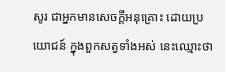សូរ ជាអ្នកមានសេចក្តីអនុគ្រោះ ដោយប្រយោជន៍ ក្នុងពួកសត្វទាំងអស់ នេះឈ្មោះថា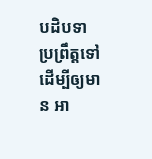បដិបទា ប្រព្រឹត្តទៅ ដើម្បីឲ្យមាន អា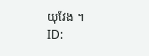យុវែង ។
ID: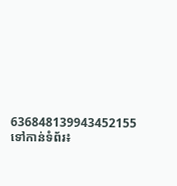636848139943452155
ទៅកាន់ទំព័រ៖